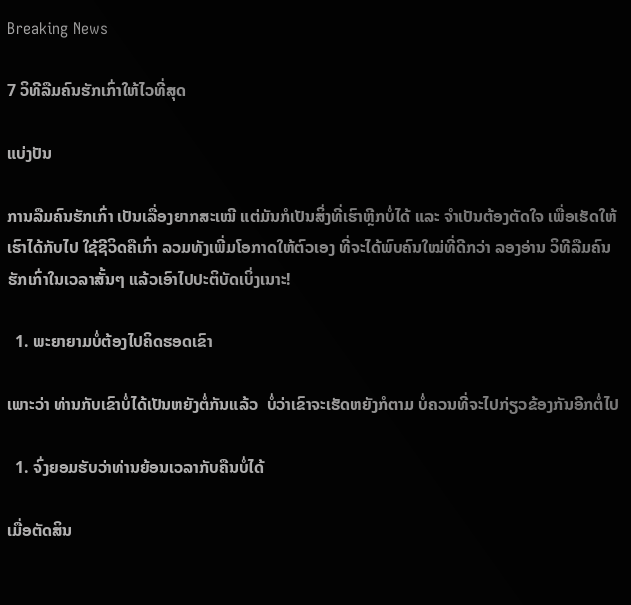Breaking News

7 ວິທີລືມຄົນຮັກເກົ່າໃຫ້ໄວທີ່ສຸດ

ແບ່ງປັນ

ການລືມຄົນຮັກເກົ່າ ເປັນເລື່ອງຍາກສະເໝີ ແຕ່ມັນກໍເປັນສິ່ງທີ່ເຮົາຫຼີກບໍ່ໄດ້ ແລະ ຈໍາເປັນຕ້ອງຕັດໃຈ ເພື່ອເຮັດໃຫ້ເຮົາໄດ້ກັບໄປ ໃຊ້ຊີວິດຄືເກົ່າ ລວມທັງເພີ່ມໂອກາດໃຫ້ຕົວເອງ ທີ່ຈະໄດ້ພົບຄົນໃໝ່ທີ່ດີກວ່າ ລອງອ່ານ ວິທີລືມຄົນຮັກເກົ່າໃນເວລາສັ້ນໆ ແລ້ວເອົາໄປປະຕິບັດເບິ່ງເນາະ!

  1. ພະຍາຍາມບໍ່ຕ້ອງໄປຄິດຮອດເຂົາ

ເພາະວ່າ ທ່ານກັບເຂົາບໍ່ໄດ້ເປັນຫຍັງຕໍ່ກັນແລ້ວ  ບໍ່ວ່າເຂົາຈະເຮັດຫຍັງກໍຕາມ ບໍ່ຄວນທີ່ຈະໄປກ່ຽວຂ້ອງກັນອີກຕໍ່ໄປ

  1. ຈົ່ງຍອມຮັບວ່າທ່ານຍ້ອນເວລາກັບຄືນບໍ່ໄດ້

ເມື່ອຕັດສິນ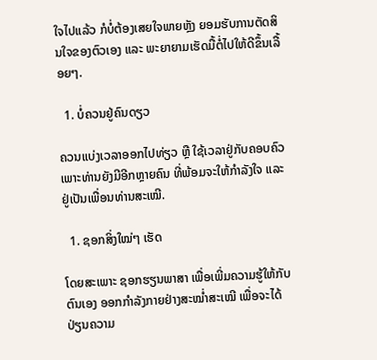ໃຈໄປແລ້ວ ກໍບໍ່ຕ້ອງເສຍໃຈພາຍຫຼັງ ຍອມຮັບການຕັດສິນໃຈຂອງຕົວເອງ ແລະ ພະຍາຍາມເຮັດມື້ຕໍ່ໄປໃຫ້ດີຂຶ້ນເລື້ອຍໆ.

  1. ບໍ່ຄວນຢູ່ຄົນດຽວ

ຄວນແບ່ງເວລາອອກໄປທ່ຽວ ຫຼື ໃຊ້ເວລາຢູ່ກັບຄອບຄົວ ເພາະທ່ານຍັງມີອີກຫຼາຍຄົນ ທີ່ພ້ອມຈະໃຫ້ກຳລັງໃຈ ແລະ ຢູ່ເປັນເພື່ອນທ່ານສະເໝີ.

  1. ຊອກສິ່ງໃໝ່ໆ ເຮັດ

ໂດຍສະເພາະ ຊອກຮຽນພາສາ ເພື່ອເພີ່ມຄວາມຮູ້ໃຫ້ກັບຕົນເອງ ອອກກໍາລັງກາຍຢ່າງສະໝໍ່າສະເໝີ ເພື່ອຈະໄດ້ ປ່ຽນຄວາມ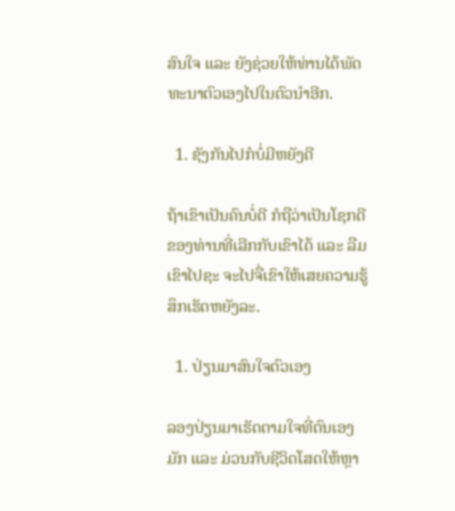ສົນໃຈ ແລະ ຍັງຊ່ວຍໃຫ້ທ່ານໄດ້ພັດທະນາຕົວເອງໄປໃນຕົວນຳອີກ.

  1. ຊັງກັນໄປກໍບໍ່ມີຫຍັງດີ

ຖ້າເຂົາເປັນຄົນບໍ່ດີ ກໍຖືວ່າເປັນໂຊກດີຂອງທ່ານທີ່ເລີກກັບເຂົາໄດ້ ແລະ ລືມເຂົາໄປຊະ ຈະໄປຈື່ເຂົາໃຫ້ເສຍຄວາມຮູ້ສຶກເຮັດຫຍັງລະ.

  1. ປ່ຽນມາສົນໃຈຕົວເອງ

ລອງປ່ຽນມາເຮັດຕາມໃຈທີ່ຕົນເອງມັກ ແລະ ມ່ວນກັບຊີວິດໂສດໃຫ້ຫຼາ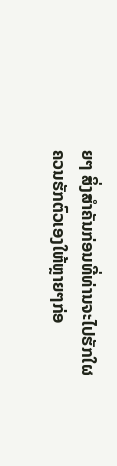ຍໆ ສິ່ງສໍາຄັນກ່ອນທີ່ທ່ານຈະໄປຮັກໃຜ ຄວນຮັກຕົວເອງໃຫ້ຫຼາຍໆກ່ອ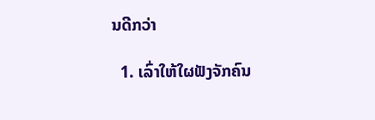ນດີກວ່າ

  1. ເລົ່າໃຫ້ໃຜຟັງຈັກຄົນ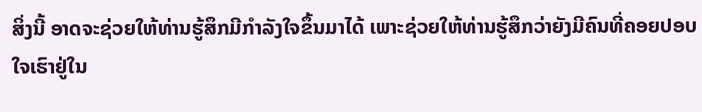ສິ່ງນີ້ ອາດຈະຊ່ວຍໃຫ້ທ່ານຮູ້ສຶກມີກໍາລັງໃຈຂຶ້ນມາໄດ້ ເພາະຊ່ວຍໃຫ້ທ່ານຮູ້ສຶກວ່າຍັງມີຄົນທີ່ຄອຍປອບໃຈເຮົາຢູ່ໃນ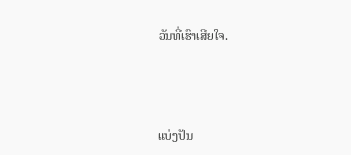ວັນທີ່ເຮົາເສີຍໃຈ.



ແບ່ງປັນ